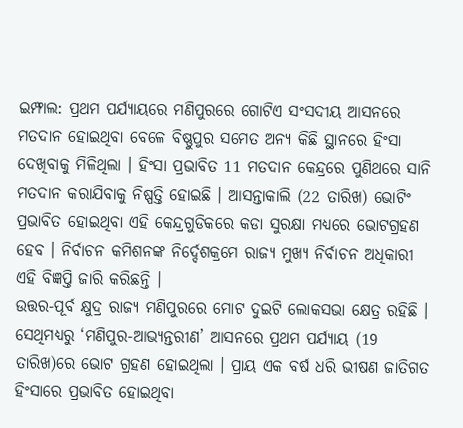ଇମ୍ଫାଲ: ପ୍ରଥମ ପର୍ଯ୍ୟାୟରେ ମଣିପୁରରେ ଗୋଟିଏ ସଂସଦୀୟ ଆସନରେ ମତଦାନ ହୋଇଥିବା ବେଳେ ବିଷ୍ଣୁପୁର ସମେତ ଅନ୍ୟ କିଛି ସ୍ଥାନରେ ହିଂସା ଦେଖିବାକୁ ମିଳିଥିଲା । ହିଂସା ପ୍ରଭାବିତ 11 ମତଦାନ କେନ୍ଦ୍ରରେ ପୁଣିଥରେ ସାନି ମତଦାନ କରାଯିବାକୁ ନିଷ୍ପତ୍ତି ହୋଇଛି । ଆସନ୍ତାକାଲି (22 ତାରିଖ) ଭୋଟିଂ ପ୍ରଭାବିତ ହୋଇଥିବା ଏହି କେନ୍ଦ୍ରଗୁଡିକରେ କଡା ସୁରକ୍ଷା ମଧ୍ୟରେ ଭୋଟଗ୍ରହଣ ହେବ । ନିର୍ବାଚନ କମିଶନଙ୍କ ନିର୍ଦ୍ଦେଶକ୍ରମେ ରାଜ୍ୟ ମୁଖ୍ୟ ନିର୍ବାଚନ ଅଧିକାରୀ ଏହି ବିଜ୍ଞପ୍ତି ଜାରି କରିଛନ୍ତି ।
ଉତ୍ତର-ପୂର୍ବ କ୍ଷୁଦ୍ର ରାଜ୍ୟ ମଣିପୁରରେ ମୋଟ ଦୁଇଟି ଲୋକସଭା କ୍ଷେତ୍ର ରହିଛି । ସେଥିମଧ୍ୟରୁ ‘ମଣିପୁର-ଆଭ୍ୟନ୍ତରୀଣ’ ଆସନରେ ପ୍ରଥମ ପର୍ଯ୍ୟାୟ (19 ତାରିଖ)ରେ ଭୋଟ ଗ୍ରହଣ ହୋଇଥିଲା । ପ୍ରାୟ ଏକ ବର୍ଷ ଧରି ଭୀଷଣ ଜାତିଗତ ହିଂସାରେ ପ୍ରଭାବିତ ହୋଇଥିବା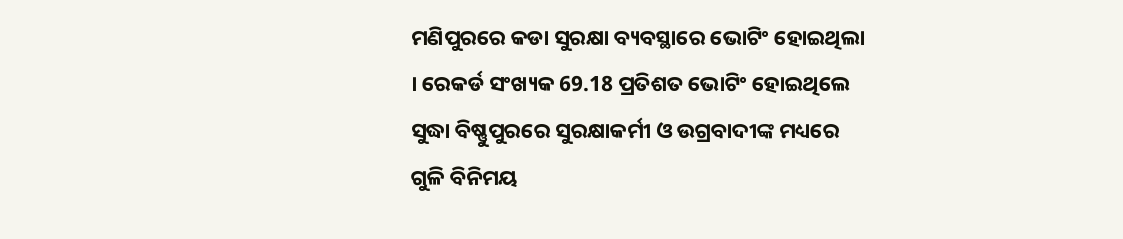ମଣିପୁରରେ କଡା ସୁରକ୍ଷା ବ୍ୟବସ୍ଥାରେ ଭୋଟିଂ ହୋଇଥିଲା । ରେକର୍ଡ ସଂଖ୍ୟକ 69.18 ପ୍ରତିଶତ ଭୋଟିଂ ହୋଇଥିଲେ ସୁଦ୍ଧା ବିଷ୍ଣୁପୁରରେ ସୁରକ୍ଷାକର୍ମୀ ଓ ଉଗ୍ରବାଦୀଙ୍କ ମଧ୍ୟରେ ଗୁଳି ବିନିମୟ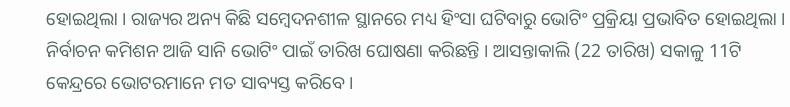ହୋଇଥିଲା । ରାଜ୍ୟର ଅନ୍ୟ କିଛି ସମ୍ବେଦନଶୀଳ ସ୍ଥାନରେ ମଧ୍ୟ ହିଂସା ଘଟିବାରୁ ଭୋଟିଂ ପ୍ରକ୍ରିୟା ପ୍ରଭାବିତ ହୋଇଥିଲା । ନିର୍ବାଚନ କମିଶନ ଆଜି ସାନି ଭୋଟିଂ ପାଇଁ ତାରିଖ ଘୋଷଣା କରିଛନ୍ତି । ଆସନ୍ତାକାଲି (22 ତାରିଖ) ସକାଳୁ 11ଟି କେନ୍ଦ୍ରରେ ଭୋଟରମାନେ ମତ ସାବ୍ୟସ୍ତ କରିବେ ।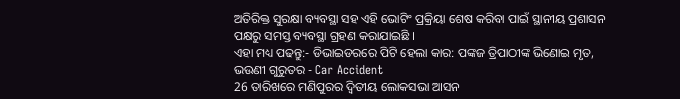ଅତିରିକ୍ତ ସୁରକ୍ଷା ବ୍ୟବସ୍ଥା ସହ ଏହି ଭୋଟିଂ ପ୍ରକ୍ରିୟା ଶେଷ କରିବା ପାଇଁ ସ୍ଥାନୀୟ ପ୍ରଶାସନ ପକ୍ଷରୁ ସମସ୍ତ ବ୍ୟବସ୍ଥା ଗ୍ରହଣ କରାଯାଇଛି ।
ଏହା ମଧ୍ୟ ପଢନ୍ତୁ:- ଡିଭାଇଡରରେ ପିଟି ହେଲା କାର: ପଙ୍କଜ ତ୍ରିପାଠୀଙ୍କ ଭିଣୋଇ ମୃତ, ଭଉଣୀ ଗୁରୁତର - Car Accident
26 ତାରିଖରେ ମଣିପୁରର ଦ୍ବିତୀୟ ଲୋକସଭା ଆସନ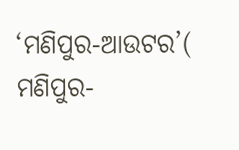‘ମଣିପୁର-ଆଉଟର’( ମଣିପୁର-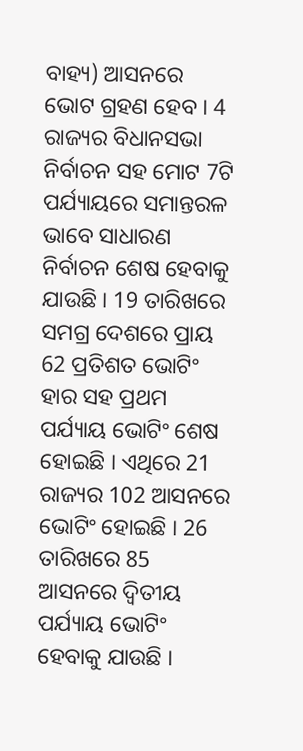ବାହ୍ୟ) ଆସନରେ ଭୋଟ ଗ୍ରହଣ ହେବ । 4 ରାଜ୍ୟର ବିଧାନସଭା ନିର୍ବାଚନ ସହ ମୋଟ 7ଟି ପର୍ଯ୍ୟାୟରେ ସମାନ୍ତରଳ ଭାବେ ସାଧାରଣ ନିର୍ବାଚନ ଶେଷ ହେବାକୁ ଯାଉଛି । 19 ତାରିଖରେ ସମଗ୍ର ଦେଶରେ ପ୍ରାୟ 62 ପ୍ରତିଶତ ଭୋଟିଂ ହାର ସହ ପ୍ରଥମ ପର୍ଯ୍ୟାୟ ଭୋଟିଂ ଶେଷ ହୋଇଛି । ଏଥିରେ 21 ରାଜ୍ୟର 102 ଆସନରେ ଭୋଟିଂ ହୋଇଛି । 26 ତାରିଖରେ 85 ଆସନରେ ଦ୍ବିତୀୟ ପର୍ଯ୍ୟାୟ ଭୋଟିଂ ହେବାକୁ ଯାଉଛି ।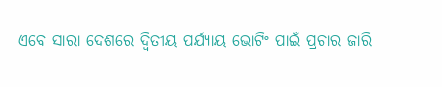ଏବେ ସାରା ଦେଶରେ ଦ୍ବିତୀୟ ପର୍ଯ୍ୟାୟ ଭୋଟିଂ ପାଇଁ ପ୍ରଚାର ଜାରି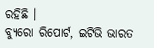ରହିଛି ।
ବ୍ୟୁରୋ ରିପୋର୍ଟ, ଇଟିଭି ଭାରତ